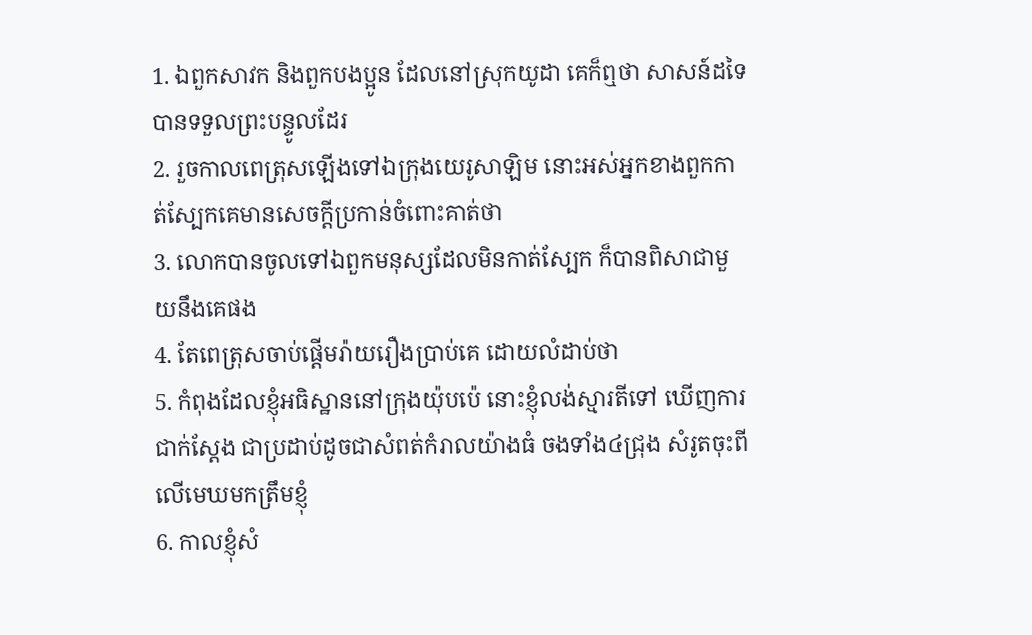1. ឯពួកសាវក និងពួកបងប្អូន ដែលនៅស្រុកយូដា គេក៏ឮថា សាសន៍ដទៃបានទទួលព្រះបន្ទូលដែរ
2. រួចកាលពេត្រុសឡើងទៅឯក្រុងយេរូសាឡិម នោះអស់អ្នកខាងពួកកាត់ស្បែកគេមានសេចក្ដីប្រកាន់ចំពោះគាត់ថា
3. លោកបានចូលទៅឯពួកមនុស្សដែលមិនកាត់ស្បែក ក៏បានពិសាជាមួយនឹងគេផង
4. តែពេត្រុសចាប់ផ្តើមរ៉ាយរឿងប្រាប់គេ ដោយលំដាប់ថា
5. កំពុងដែលខ្ញុំអធិស្ឋាននៅក្រុងយ៉ុបប៉េ នោះខ្ញុំលង់ស្មារតីទៅ ឃើញការជាក់ស្តែង ជាប្រដាប់ដូចជាសំពត់កំរាលយ៉ាងធំ ចងទាំង៤ជ្រុង សំរូតចុះពីលើមេឃមកត្រឹមខ្ញុំ
6. កាលខ្ញុំសំ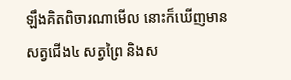ឡឹងគិតពិចារណាមើល នោះក៏ឃើញមានសត្វជើង៤ សត្វព្រៃ និងស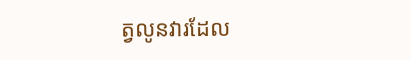ត្វលូនវារដែល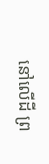នៅលើដី ព្រ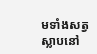មទាំងសត្វស្លាបនៅ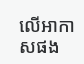លើអាកាសផង